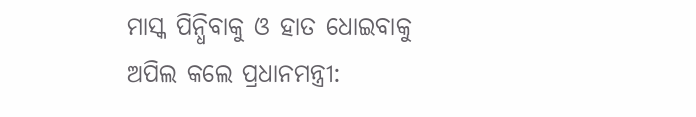ମାସ୍କ ପିନ୍ଧିବାକୁ ଓ ହାତ ଧୋଇବାକୁ ଅପିଲ କଲେ ପ୍ରଧାନମନ୍ତ୍ରୀ: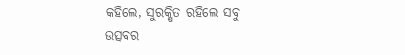କହିଲେ, ସୁରକ୍ଷିତ ରହିଲେ ସବୁ ଉତ୍ସବର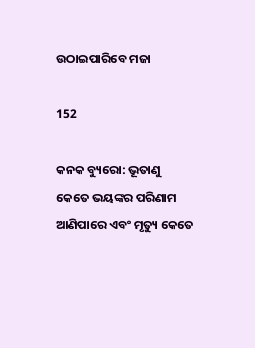ଉଠାଇପାରିବେ ମଜା

152

କନକ ବ୍ୟୁରୋ: ଭୂତାଣୁ କେତେ ଭୟଙ୍କର ପରିଣାମ ଆଣିପାରେ ଏବଂ ମୃତ୍ୟୁ କେତେ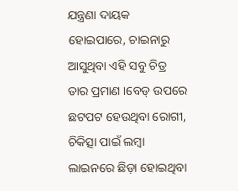ଯନ୍ତ୍ରଣା ଦାୟକ ହୋଇପାରେ, ଚାଇନାରୁ ଆସୁଥିବା ଏହି ସବୁ ଚିତ୍ର ତାର ପ୍ରମାଣ ।ବେଡ୍ ଉପରେ ଛଟପଟ ହେଉଥିବା ରୋଗୀ, ଚିକିତ୍ସା ପାଇଁ ଲମ୍ବା ଲାଇନରେ ଛିଡ଼ା ହୋଇଥିବା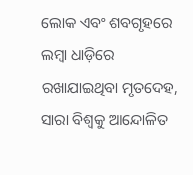ଲୋକ ଏବଂ ଶବଗୃହରେ ଲମ୍ବା ଧାଡ଼ିରେ ରଖାଯାଇଥିବା ମୃତଦେହ, ସାରା ବିଶ୍ୱକୁ ଆନ୍ଦୋଳିତ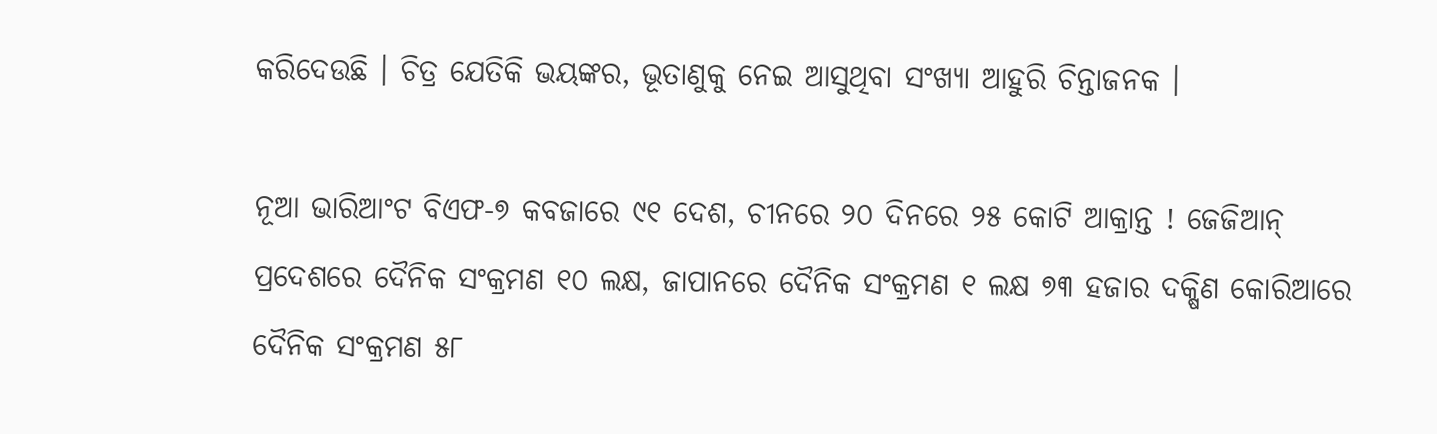କରିଦେଉଛି । ଚିତ୍ର ଯେତିକି ଭୟଙ୍କର, ଭୂତାଣୁକୁ ନେଇ ଆସୁଥିବା ସଂଖ୍ୟା ଆହୁରି ଚିନ୍ତାଜନକ ।

ନୂଆ ଭାରିଆଂଟ ବିଏଫ-୭ କବଜାରେ ୯୧ ଦେଶ, ଚୀନରେ ୨୦ ଦିନରେ ୨୫ କୋଟି ଆକ୍ରାନ୍ତ ! ଜେଜିଆନ୍ ପ୍ରଦେଶରେ ଦୈନିକ ସଂକ୍ରମଣ ୧୦ ଲକ୍ଷ, ଜାପାନରେ ଦୈନିକ ସଂକ୍ରମଣ ୧ ଲକ୍ଷ ୭୩ ହଜାର ଦକ୍ଷିଣ କୋରିଆରେ ଦୈନିକ ସଂକ୍ରମଣ ୫୮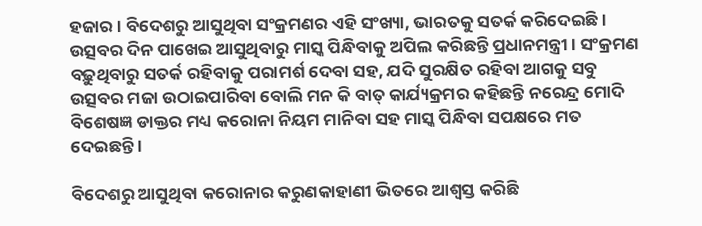ହଜାର । ବିଦେଶରୁ ଆସୁଥିବା ସଂକ୍ରମଣର ଏହି ସଂଖ୍ୟା, ଭାରତକୁ ସତର୍କ କରିଦେଇଛି । ଉତ୍ସବର ଦିନ ପାଖେଇ ଆସୁଥିବାରୁ ମାସ୍କ ପିନ୍ଧିବାକୁ ଅପିଲ କରିଛନ୍ତି ପ୍ରଧାନମନ୍ତ୍ରୀ । ସଂକ୍ରମଣ ବଢ଼ୁଥିବାରୁ ସତର୍କ ରହିବାକୁ ପରାମର୍ଶ ଦେବା ସହ, ଯଦି ସୁରକ୍ଷିତ ରହିବା ଆଗକୁ ସବୁ ଉତ୍ସବର ମଜା ଉଠାଇପାରିବା ବୋଲି ମନ କି ବାତ୍ କାର୍ଯ୍ୟକ୍ରମର କହିଛନ୍ତି ନରେନ୍ଦ୍ର ମୋଦି ବିଶେଷଜ୍ଞ ଡାକ୍ତର ମଧ୍ୟ କରୋନା ନିୟମ ମାନିବା ସହ ମାସ୍କ ପିନ୍ଧିବା ସପକ୍ଷରେ ମତ ଦେଇଛନ୍ତି ।

ବିଦେଶରୁ ଆସୁଥିବା କରୋନାର କରୁଣକାହାଣୀ ଭିତରେ ଆଶ୍ୱସ୍ତ କରିଛି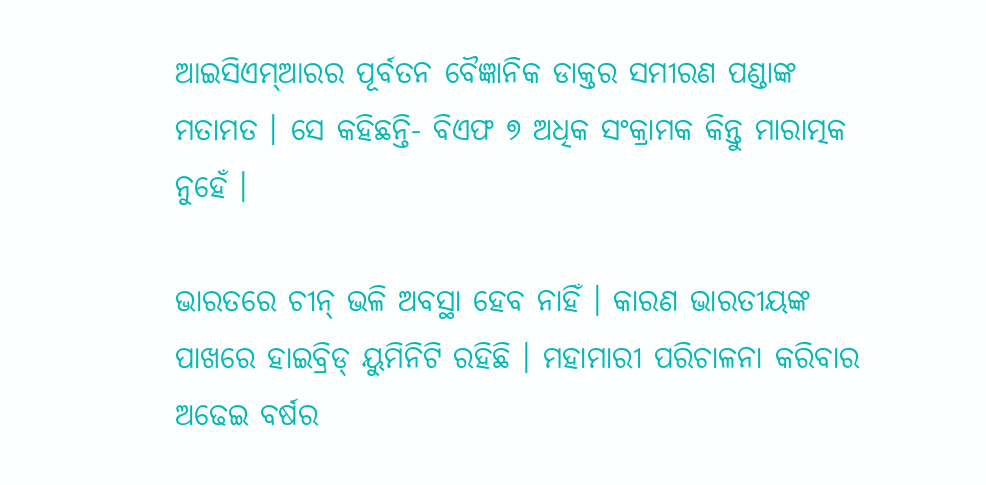ଆଇସିଏମ୍ଆରର ପୂର୍ବତନ ବୈଜ୍ଞାନିକ ଡାକ୍ତର ସମୀରଣ ପଣ୍ଡାଙ୍କ ମତାମତ । ସେ କହିଛନ୍ତି- ବିଏଫ ୭ ଅଧିକ ସଂକ୍ରାମକ କିନ୍ତୁ ମାରାତ୍ମକ ନୁହେଁ ।

ଭାରତରେ ଚୀନ୍ ଭଳି ଅବସ୍ଥା ହେବ ନାହିଁ । କାରଣ ଭାରତୀୟଙ୍କ ପାଖରେ ହାଇବ୍ରିଡ୍ ୟୁମିନିଟି ରହିଛି । ମହାମାରୀ ପରିଚାଳନା କରିବାର ଅଢେଇ ବର୍ଷର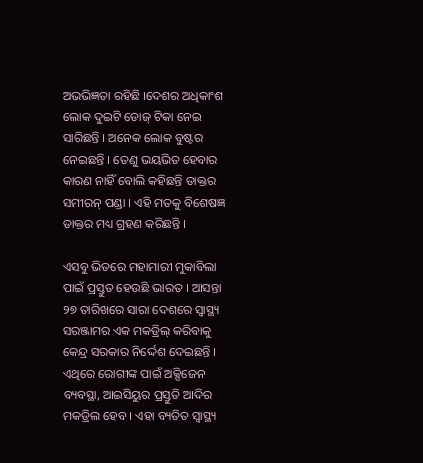ଅଭଭିଜ୍ଞତା ରହିଛି ।ଦେଶର ଅଧିକାଂଶ ଲୋକ ଦୁଇଟି ଡୋଜ୍ ଟିକା ନେଇ ସାରିଛନ୍ତି । ଅନେକ ଲୋକ ବୁଷ୍ଟର ନେଇଛନ୍ତି । ତେଣୁ ଭୟଭିତ ହେବାର କାରଣ ନାହିଁ ବୋଲି କହିଛନ୍ତି ଡାକ୍ତର ସମୀରନ୍ ପଣ୍ଡା । ଏହି ମତକୁ ବିଶେଷଜ୍ଞ ଡାକ୍ତର ମଧ୍ୟ ଗ୍ରହଣ କରିଛନ୍ତି ।

ଏସବୁ ଭିତରେ ମହାମାରୀ ମୁକାବିଲା ପାଇଁ ପ୍ରସ୍ତୁତ ହେଉଛି ଭାରତ । ଆସନ୍ତା ୨୭ ତାରିଖରେ ସାରା ଦେଶରେ ସ୍ୱାସ୍ଥ୍ୟ ସରଞ୍ଜାମର ଏକ ମକଡ୍ରିଲ୍ କରିବାକୁ କେନ୍ଦ୍ର ସରକାର ନିର୍ଦ୍ଦେଶ ଦେଇଛନ୍ତି । ଏଥିରେ ରୋଗୀଙ୍କ ପାଇଁ ଅକ୍ସିଜେନ ବ୍ୟବସ୍ଥା, ଆଇସିୟୁର ପ୍ରସ୍ତୁତି ଆଦିର ମକଡ୍ରିଲ ହେବ । ଏହା ବ୍ୟତିତ ସ୍ୱାସ୍ଥ୍ୟ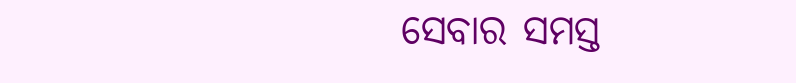ସେବାର ସମସ୍ତ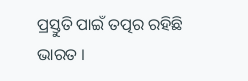ପ୍ରସ୍ତୁତି ପାଇଁ ତତ୍ପର ରହିଛି ଭାରତ ।